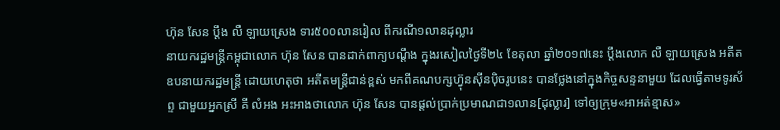ហ៊ុន សែន ប្ដឹង លឺ ឡាយស្រេង ទារ៥០០លានរៀល ពីករណី១លានដុល្លារ
នាយករដ្ឋមន្ត្រីកម្ពុជាលោក ហ៊ុន សែន បានដាក់ពាក្យបណ្ដឹង ក្នុងរសៀលថ្ងៃទី២៤ ខែតុលា ឆ្នាំ២០១៧នេះ ប្ដឹងលោក លឺ ឡាយស្រេង អតីតឧបនាយករដ្ឋមន្ត្រី ដោយហេតុថា អតីតមន្ត្រីជាន់ខ្ពស់ មកពីគណបក្សហ្វ៊ុនស៊ីនប៉ិចរូបនេះ បានថ្លែងនៅក្នុងកិច្ចសន្ទនាមួយ ដែលធ្វើតាមទូរស័ព្ទ ជាមួយអ្នកស្រី គី លំអង អះអាងថាលោក ហ៊ុន សែន បានផ្ដល់ប្រាក់ប្រមាណជា១លាន[ដុល្លារ] ទៅឲ្យក្រុម«អាអត់ខ្មាស»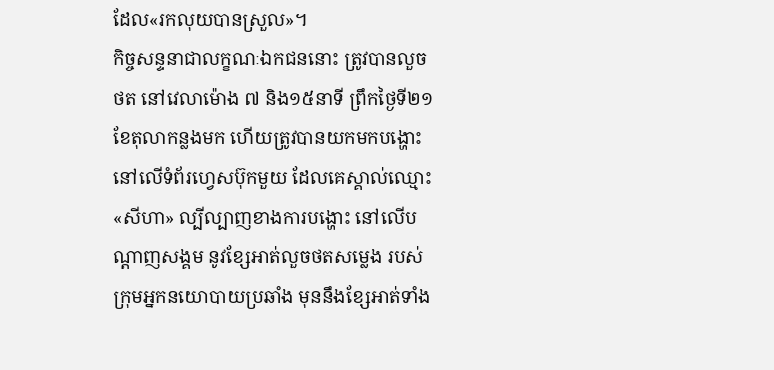ដែល«រកលុយបានស្រួល»។
កិច្ចសន្ទនាជាលក្ខណៈឯកជននោះ ត្រូវបានលួចថត នៅវេលាម៉ោង ៧ និង១៥នាទី ព្រឹកថ្ងៃទី២១ ខែតុលាកន្លងមក ហើយត្រូវបានយកមកបង្ហោះ នៅលើទំព័រហ្វេសប៊ុកមួយ ដែលគេស្គាល់ឈ្មោះ «សីហា» ល្បីល្បាញខាងការបង្ហោះ នៅលើបណ្ដាញសង្គម នូវខ្សែអាត់លួចថតសម្លេង របស់ក្រុមអ្នកនយោបាយប្រឆាំង មុននឹងខ្សែអាត់ទាំង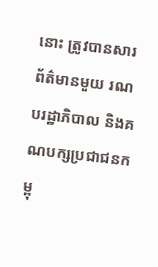នោះ ត្រូវបានសារព័ត៌មានមួយ រណបរដ្ឋាភិបាល និងគណបក្សប្រជាជនកម្ពុ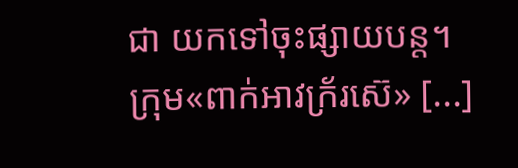ជា យកទៅចុះផ្សាយបន្ត។
ក្រុម«ពាក់អាវក្រ័រស៊េ» [...]